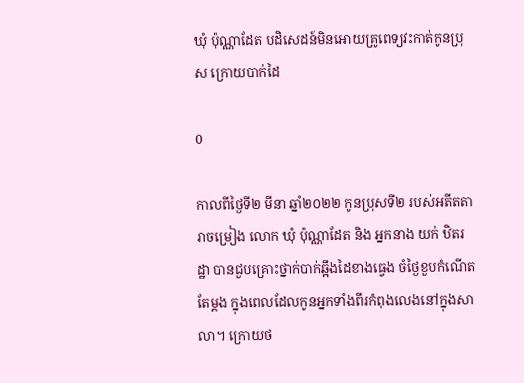ឃុំ ប៉ុណ្ណាដែត បដិសេដន៍មិនអោយគ្រូពេទ្យវះកាត់កូនប្រុស ក្រោយបាក់ដៃ

0

កាលពីថ្ងៃទី២ មីនា ឆ្នាំ២០២២ កូនប្រុសទី២ របស់អតីតតារាចម្រៀង លោក ឃុំ ប៉ុណ្ណាដែត និង អ្នកនាង យក់ ឋិតរដ្ឋា បានជួបគ្រោះថ្នាក់បាក់ឆ្អឹងដៃខាងធ្វេង ចំថ្ងៃខួបកំណើតតែម្ដង ក្នុងពេលដែលកូនអ្នកទាំងពីរកំពុងលេងនៅក្នុងសាលា។ ក្រោយថ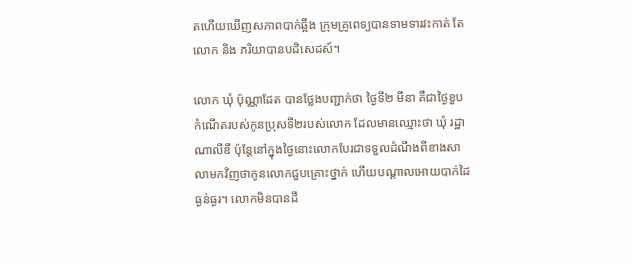តហើយឃើញសភាពបាក់ឆ្អឹង ក្រុមគ្រូពេទ្យបានទាមទារវះកាត់ តែលោក និង ភរិយាបានបដិសេដស៍។

លោក ឃុំ ប៉ុណ្ណាដែត បានថ្លែងបញ្ជាក់ថា ថ្ងៃទី២ មីនា គឺជាថ្ងៃខួបកំណើតរបស់កូនប្រុសទី២របស់លោក ដែលមានឈ្មោះថា ឃុំ រដ្ឋាណាលីឌី ប៉ុន្តែនៅក្នុងថ្ងៃនោះលោកបែរជាទទួលដំណឹងពីខាងសាលាមកវិញថាកូនលោកជួបគ្រោះថ្នាក់ ហើយបណ្ដាលអោយបាក់ដៃធ្ងន់ធ្ងរ។ លោកមិនបានដឹ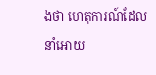ងថា ហេតុការណ៍ដែលនាំអោយ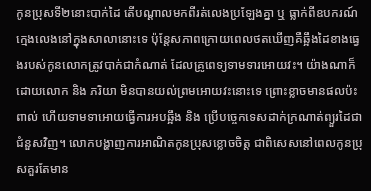កូនប្រុសទី២នោះបាក់ដៃ តើបណ្ដាលមកពីរត់លេងប្រឡែងគ្នា ឬ ធ្លាក់ពីឧបករណ៍ក្មេងលេងនៅក្នុងសាលានោះទេ ប៉ុន្តែសភាពក្រោយពេលថតឃើញគឺឆ្អឹងដៃខាងធ្វេងរបស់កូនលោកត្រូវបាក់ជាកំណាត់ ដែលគ្រូពេទ្យទាមទារអោយវះ។ យ៉ាងណាក៏ដោយលោក និង ភរិយា មិនបានយល់ព្រមអោយវះនោះទេ ព្រោះខ្លាចមានផលប៉ះពាល់ ហើយទាមទាអោយធ្វើការអបឆ្អឹង និង ប្រើបច្ចេកទេសដាក់ក្រណាត់ព្យួរដៃជាជំនួសវិញ។ លោកបង្ហាញការអាណិតកូនប្រុសខ្លោចចិត្ត ជាពិសេសនៅពេលកូនប្រុសគួរតែមាន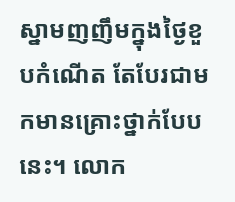ស្នាមញញឹមក្នុងថ្ងៃខួបកំណើត តែបែរជាមកមានគ្រោះថ្នាក់បែបនេះ។ លោក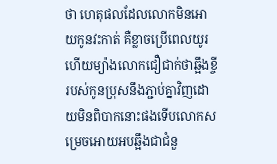ថា ហេតុផលដែលលោកមិនអោយកូនវះកាត់ គឺខ្លាចប្រើពេលយូរ ហើយម្យ៉ាងលោកជឿជាក់ថាឆ្អឹងខ្ចីរបស់កូនប្រុសនឹងភ្ជាប់គ្នាវិញដោយមិនពិបាកនោះផងទើបលោកសម្រេចអោយអបឆ្អឹងជាជំនួ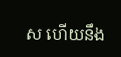ស ហើយនឹង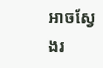អាចស្វែងរ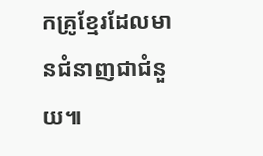កគ្រូខ្មែរដែលមានជំនាញជាជំនួយ៕